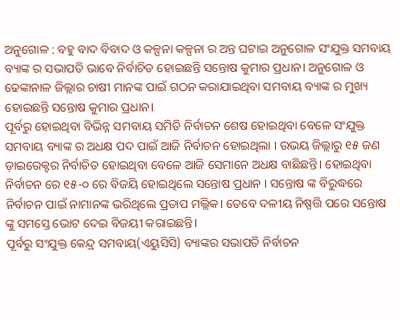ଅନୁଗୋଳ : ବହୁ ବାଦ ବିବାଦ ଓ କଳ୍ପନା କଳ୍ପନା ର ଅନ୍ତ ଘଟାଇ ଅନୁଗୋଳ ସଂଯୁକ୍ତ ସମବାୟ ବ୍ୟାଙ୍କ ର ସଭାପତି ଭାବେ ନିର୍ବାଚିତ ହୋଇଛନ୍ତି ସନ୍ତୋଷ କୁମାର ପ୍ରଧାନ। ଅନୁଗୋଳ ଓ ଢେଙ୍କାନାଳ ଜିଲ୍ଲାର ଚାଷୀ ମାନଙ୍କ ପାଇଁ ଗଠନ କରାଯାଇଥିବା ସମବାୟ ବ୍ୟାଙ୍କ ର ମୁଖ୍ୟ ହୋଇଛନ୍ତି ସନ୍ତୋଷ କୁମାର ପ୍ରଧାନ।
ପୂର୍ବରୁ ହୋଇଥିବା ବିଭିନ୍ନ ସମବାୟ ସମିତି ନିର୍ବାଚନ ଶେଷ ହୋଇଥିବା ବେଳେ ସଂଯୁକ୍ତ ସମବାୟ ବ୍ୟାଙ୍କ ର ଅଧକ୍ଷ ପଦ ପାଇଁ ଆଜି ନିର୍ବାଚନ ହୋଇଥିଲା । ଉଭୟ ଜିଲ୍ଲାରୁ ୧୫ ଜଣ ଡ଼ାଇରେକ୍ଟର ନିର୍ବାଚିତ ହୋଇଥିବା ବେଳେ ଆଜି ସେମାନେ ଅଧକ୍ଷ ବାଛିଛନ୍ତି। ହୋଇଥିବା ନିର୍ବାଚନ ରେ ୧୫-୦ ରେ ବିଜୟି ହୋଇଥିଲେ ସନ୍ତୋଷ ପ୍ରଧାନ । ସନ୍ତୋଷ ଙ୍କ ବିରୁଦ୍ଧରେ ନିର୍ବାଚନ ପାଇଁ ନାମାନଙ୍କ ଭରିଥିଲେ ପ୍ରତାପ ମଲ୍ଲିକ। ତେବେ ଦଳୀୟ ନିଷ୍ପତ୍ତି ପରେ ସନ୍ତୋଷ ଙ୍କୁ ସମସ୍ତେ ଭୋଟ ଦେଇ ବିଜୟୀ କରାଇଛନ୍ତି।
ପୂର୍ବରୁ ସଂଯୁକ୍ତ କେନ୍ଦ୍ର ସମବାୟ(ଏୟୁସିସି) ବ୍ୟାଙ୍କର ସଭାପତି ନିର୍ବାଚନ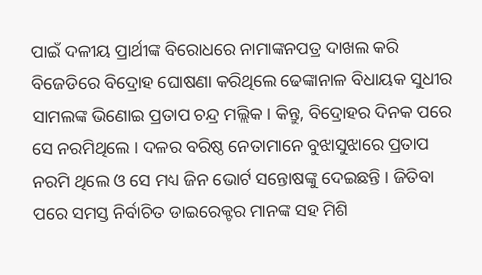ପାଇଁ ଦଳୀୟ ପ୍ରାର୍ଥୀଙ୍କ ବିରୋଧରେ ନାମାଙ୍କନପତ୍ର ଦାଖଲ କରି ବିଜେଡିରେ ବିଦ୍ରୋହ ଘୋଷଣା କରିଥିଲେ ଢେଙ୍କାନାଳ ବିଧାୟକ ସୁଧୀର ସାମଲଙ୍କ ଭିଣୋଇ ପ୍ରତାପ ଚନ୍ଦ୍ର ମଲ୍ଲିକ। କିନ୍ତୁ, ବିଦ୍ରୋହର ଦିନକ ପରେ ସେ ନରମିଥିଲେ । ଦଳର ବରିଷ୍ଠ ନେତାମାନେ ବୁଝାସୁଝାରେ ପ୍ରତାପ ନରମି ଥିଲେ ଓ ସେ ମଧ୍ୟ ଜିନ ଭୋର୍ଟ ସନ୍ତୋଷଙ୍କୁ ଦେଇଛନ୍ତି । ଜିତିବା ପରେ ସମସ୍ତ ନିର୍ବାଚିତ ଡାଇରେକ୍ଟର ମାନଙ୍କ ସହ ମିଶି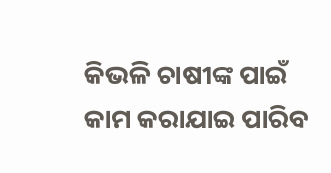କିଭଳି ଚାଷୀଙ୍କ ପାଇଁ କାମ କରାଯାଇ ପାରିବ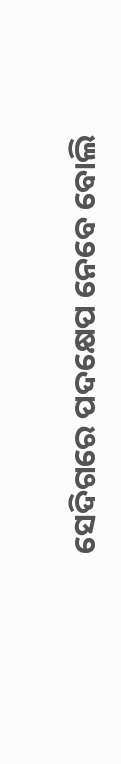ସେଦିଗରେ ପଦକ୍ଷେପ ନେବେ ବୋଲି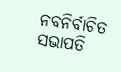ନବନିର୍ବାଚିତ ସଭାପତି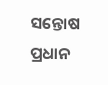ସନ୍ତୋଷ ପ୍ରଧାନ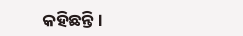କହିଛନ୍ତି ।